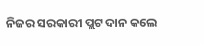ନିଜର ସରକାରୀ ପ୍ଲଟ ଦାନ କଲେ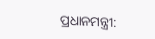ପ୍ରଧାନମନ୍ତ୍ରୀ: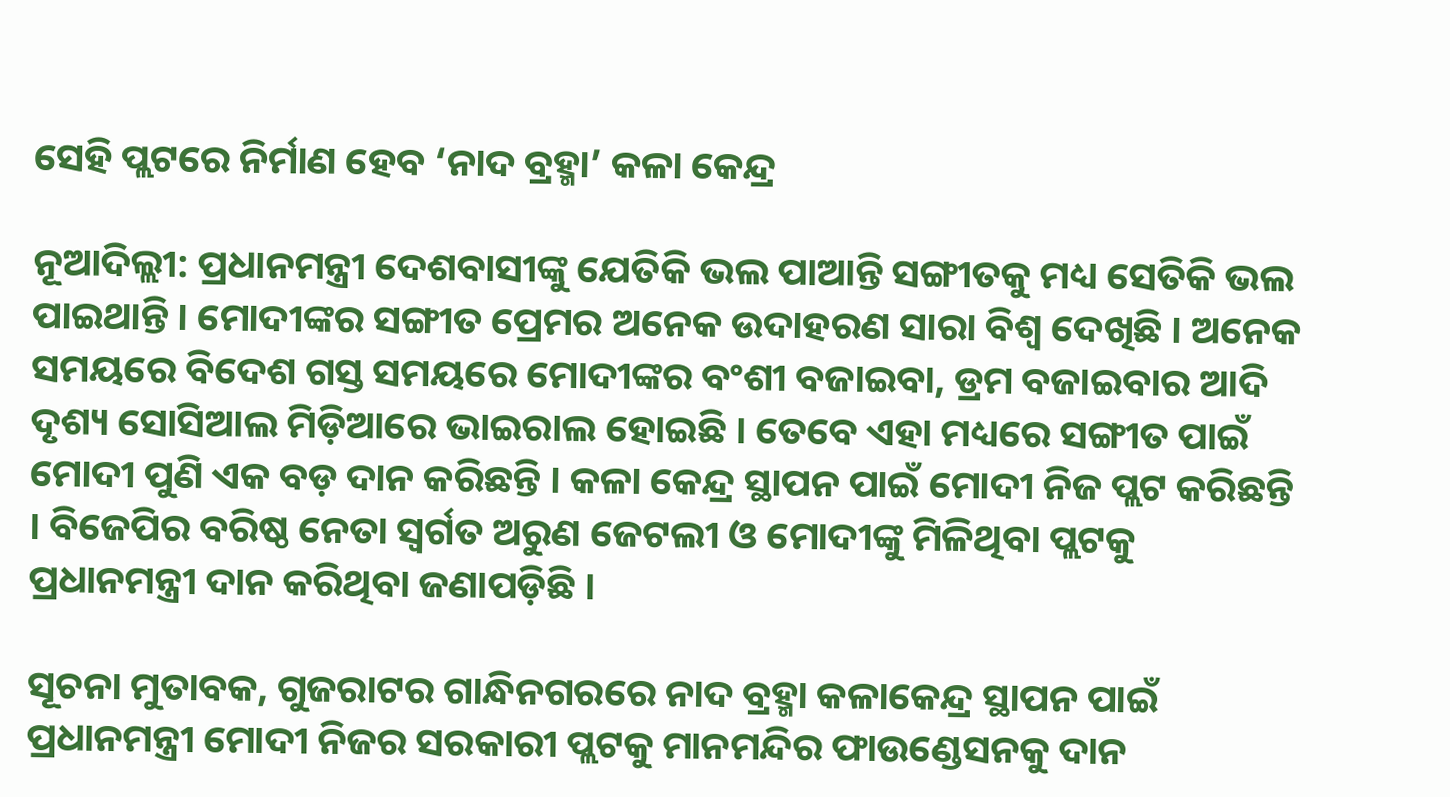ସେହି ପ୍ଲଟରେ ନିର୍ମାଣ ହେବ ‘ନାଦ ବ୍ରହ୍ମା’ କଳା କେନ୍ଦ୍ର

ନୂଆଦିଲ୍ଲୀ: ପ୍ରଧାନମନ୍ତ୍ରୀ ଦେଶବାସୀଙ୍କୁ ଯେତିକି ଭଲ ପାଆନ୍ତି ସଙ୍ଗୀତକୁ ମଧ୍ୟ ସେତିକି ଭଲ ପାଇଥାନ୍ତି । ମୋଦୀଙ୍କର ସଙ୍ଗୀତ ପ୍ରେମର ଅନେକ ଉଦାହରଣ ସାରା ବିଶ୍ୱ ଦେଖିଛି । ଅନେକ ସମୟରେ ବିଦେଶ ଗସ୍ତ ସମୟରେ ମୋଦୀଙ୍କର ବଂଶୀ ବଜାଇବା, ଡ୍ରମ ବଜାଇବାର ଆଦି ଦୃଶ୍ୟ ସୋସିଆଲ ମିଡ଼ିଆରେ ଭାଇରାଲ ହୋଇଛି । ତେବେ ଏହା ମଧ୍ୟରେ ସଙ୍ଗୀତ ପାଇଁ ମୋଦୀ ପୁଣି ଏକ ବଡ଼ ଦାନ କରିଛନ୍ତି । କଳା କେନ୍ଦ୍ର ସ୍ଥାପନ ପାଇଁ ମୋଦୀ ନିଜ ପ୍ଲଟ କରିଛନ୍ତି । ବିଜେପିର ବରିଷ୍ଠ ନେତା ସ୍ୱର୍ଗତ ଅରୁଣ ଜେଟଲୀ ଓ ମୋଦୀଙ୍କୁ ମିଳିଥିବା ପ୍ଲଟକୁ ପ୍ରଧାନମନ୍ତ୍ରୀ ଦାନ କରିଥିବା ଜଣାପଡ଼ିଛି ।

ସୂଚନା ମୁତାବକ, ଗୁଜରାଟର ଗାନ୍ଧିନଗରରେ ନାଦ ବ୍ରହ୍ମା କଳାକେନ୍ଦ୍ର ସ୍ଥାପନ ପାଇଁ ପ୍ରଧାନମନ୍ତ୍ରୀ ମୋଦୀ ନିଜର ସରକାରୀ ପ୍ଲଟକୁ ମାନମନ୍ଦିର ଫାଉଣ୍ଡେସନକୁ ଦାନ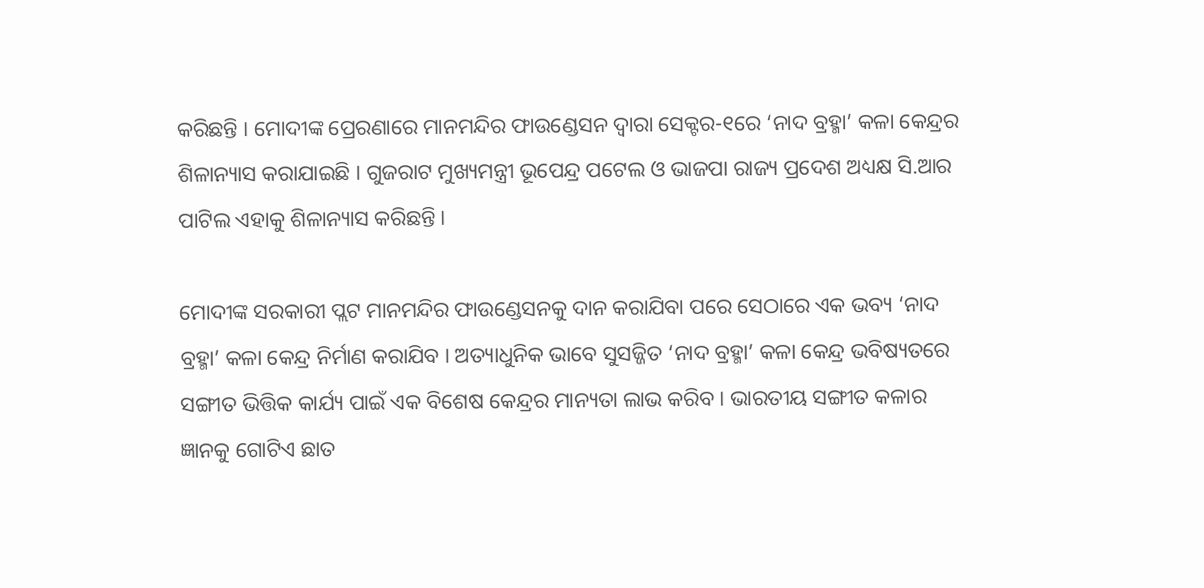କରିଛନ୍ତି । ମୋଦୀଙ୍କ ପ୍ରେରଣାରେ ମାନମନ୍ଦିର ଫାଉଣ୍ଡେସନ ଦ୍ୱାରା ସେକ୍ଟର-୧ରେ ‘ନାଦ ବ୍ରହ୍ମା’ କଳା କେନ୍ଦ୍ରର ଶିଳାନ୍ୟାସ କରାଯାଇଛି । ଗୁଜରାଟ ମୁଖ୍ୟମନ୍ତ୍ରୀ ଭୂପେନ୍ଦ୍ର ପଟେଲ ଓ ଭାଜପା ରାଜ୍ୟ ପ୍ରଦେଶ ଅଧ୍ୟକ୍ଷ ସି.ଆର ପାଟିଲ ଏହାକୁ ଶିଳାନ୍ୟାସ କରିଛନ୍ତି ।

ମୋଦୀଙ୍କ ସରକାରୀ ପ୍ଲଟ ମାନମନ୍ଦିର ଫାଉଣ୍ଡେସନକୁ ଦାନ କରାଯିବା ପରେ ସେଠାରେ ଏକ ଭବ୍ୟ ‘ନାଦ ବ୍ରହ୍ମା’ କଳା କେନ୍ଦ୍ର ନିର୍ମାଣ କରାଯିବ । ଅତ୍ୟାଧୁନିକ ଭାବେ ସୁସଜ୍ଜିତ ‘ନାଦ ବ୍ରହ୍ମା’ କଳା କେନ୍ଦ୍ର ଭବିଷ୍ୟତରେ ସଙ୍ଗୀତ ଭିତ୍ତିକ କାର୍ଯ୍ୟ ପାଇଁ ଏକ ବିଶେଷ କେନ୍ଦ୍ରର ମାନ୍ୟତା ଲାଭ କରିବ । ଭାରତୀୟ ସଙ୍ଗୀତ କଳାର ଜ୍ଞାନକୁ ଗୋଟିଏ ଛାତ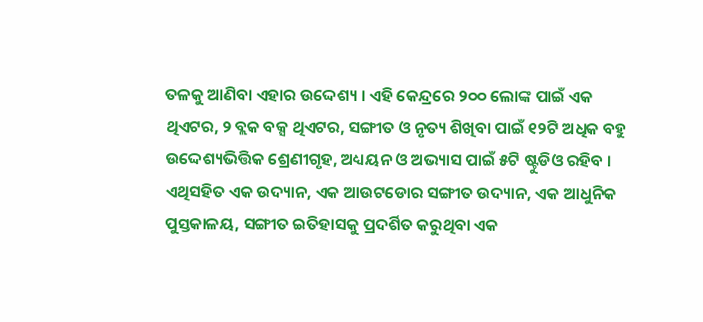ତଳକୁ ଆଣିବା ଏହାର ଉଦ୍ଦେଶ୍ୟ । ଏହି କେନ୍ଦ୍ରରେ ୨୦୦ ଲୋଙ୍କ ପାଇଁ ଏକ ଥିଏଟର, ୨ ବ୍ଲକ ବକ୍ସ ଥିଏଟର, ସଙ୍ଗୀତ ଓ ନୃତ୍ୟ ଶିଖିବା ପାଇଁ ୧୨ଟି ଅଧିକ ବହୁ ଉଦ୍ଦେଶ୍ୟଭିତ୍ତିକ ଶ୍ରେଣୀଗୃହ, ଅଧ୍ୟୟନ ଓ ଅଭ୍ୟାସ ପାଇଁ ୫ଟି ଷ୍ଟୁଡିଓ ରହିବ । ଏଥିସହିତ ଏକ ଉଦ୍ୟାନ, ଏକ ଆଉଟଡୋର ସଙ୍ଗୀତ ଉଦ୍ୟାନ, ଏକ ଆଧୁନିକ ପୁସ୍ତକାଳୟ, ସଙ୍ଗୀତ ଇତିହାସକୁ ପ୍ରଦର୍ଶିତ କରୁଥିବା ଏକ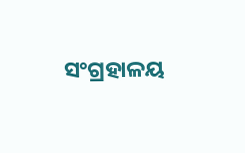ସଂଗ୍ରହାଳୟ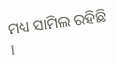ମଧ୍ୟ ସାମିଲ ରହିଛି ।